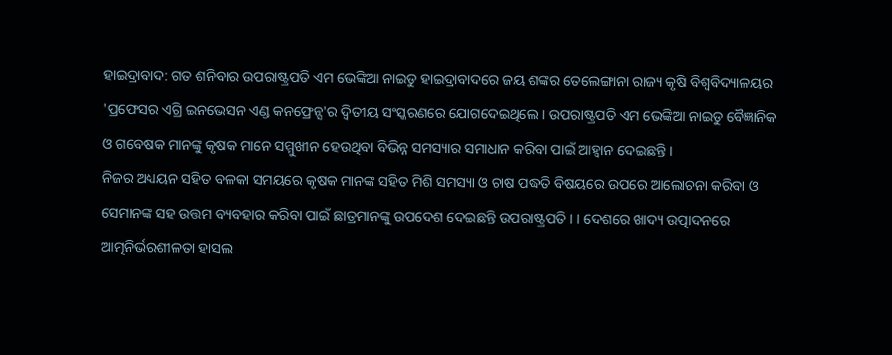ହାଇଦ୍ରାବାଦ: ଗତ ଶନିବାର ଉପରାଷ୍ଟ୍ରପତି ଏମ ଭେଙ୍କିଆ ନାଇଡୁ ହାଇଦ୍ରାବାଦରେ ଜୟ ଶଙ୍କର ତେଲେଙ୍ଗାନା ରାଜ୍ୟ କୃଷି ବିଶ୍ବବିଦ୍ୟାଳୟର 'ପ୍ରଫେସର ଏଗ୍ରି ଇନଭେସନ ଏଣ୍ଡ କନଫ୍ରେନ୍ସ'ର ଦ୍ବିତୀୟ ସଂସ୍କରଣରେ ଯୋଗଦେଇଥିଲେ । ଉପରାଷ୍ଟ୍ରପତି ଏମ ଭେଙ୍କିଆ ନାଇଡୁ ବୈଜ୍ଞାନିକ ଓ ଗବେଷକ ମାନଙ୍କୁ କୃଷକ ମାନେ ସମ୍ମୁଖୀନ ହେଉଥିବା ବିଭିନ୍ନ ସମସ୍ୟାର ସମାଧାନ କରିବା ପାଇଁ ଆହ୍ବାନ ଦେଇଛନ୍ତି ।
ନିଜର ଅଧ୍ୟୟନ ସହିତ ବଳକା ସମୟରେ କୃଷକ ମାନଙ୍କ ସହିତ ମିଶି ସମସ୍ୟା ଓ ଚାଷ ପଦ୍ଧତି ବିଷୟରେ ଉପରେ ଆଲୋଚନା କରିବା ଓ ସେମାନଙ୍କ ସହ ଉତ୍ତମ ବ୍ୟବହାର କରିବା ପାଇଁ ଛାତ୍ରମାନଙ୍କୁ ଉପଦେଶ ଦେଇଛନ୍ତି ଉପରାଷ୍ଟ୍ରପତି । । ଦେଶରେ ଖାଦ୍ୟ ଉତ୍ପାଦନରେ ଆତ୍ମନିର୍ଭରଶୀଳତା ହାସଲ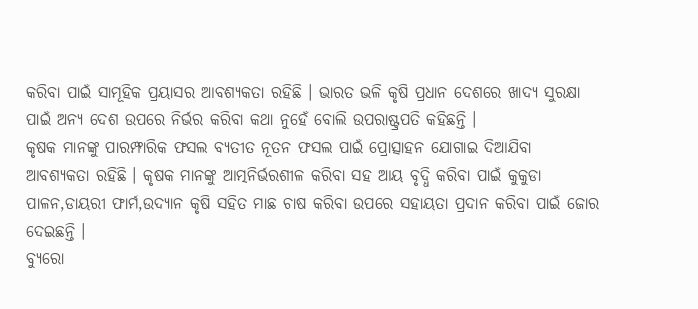କରିବା ପାଇଁ ସାମୂହିକ ପ୍ରୟାସର ଆବଶ୍ୟକତା ରହିଛି । ଭାରତ ଭଳି କୃଷି ପ୍ରଧାନ ଦେଶରେ ଖାଦ୍ୟ ସୁରକ୍ଷା ପାଇଁ ଅନ୍ୟ ଦେଶ ଉପରେ ନିର୍ଭର କରିବା କଥା ନୁହେଁ ବୋଲି ଉପରାଷ୍ଟ୍ରପତି କହିଛନ୍ତି ।
କୃଷକ ମାନଙ୍କୁ ପାରମ୍ଫାରିକ ଫସଲ ବ୍ୟତୀତ ନୂତନ ଫସଲ ପାଇଁ ପ୍ରୋତ୍ସାହନ ଯୋଗାଇ ଦିଆଯିବା ଆବଶ୍ୟକତା ରହିଛି । କୃଷକ ମାନଙ୍କୁ ଆତ୍ମନିର୍ଭରଶୀଳ କରିବା ସହ ଆୟ ବୃଦ୍ଧି କରିବା ପାଇଁ କୁକୁଡା ପାଳନ,ଡାୟରୀ ଫାର୍ମ,ଉଦ୍ୟାନ କୃଷି ସହିତ ମାଛ ଚାଷ କରିବା ଉପରେ ସହାୟତା ପ୍ରଦାନ କରିବା ପାଇଁ ଜୋର ଦେଇଛନ୍ତି ।
ବ୍ୟୁରୋ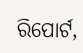ରିପୋର୍ଟ,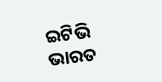ଇଟିଭି ଭାରତ